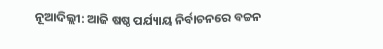ନୂଆଦିଲ୍ଲୀ: ଆଜି ଷଷ୍ଠ ପର୍ଯ୍ୟାୟ ନିର୍ବାଚନରେ ବଚ୍ଚନ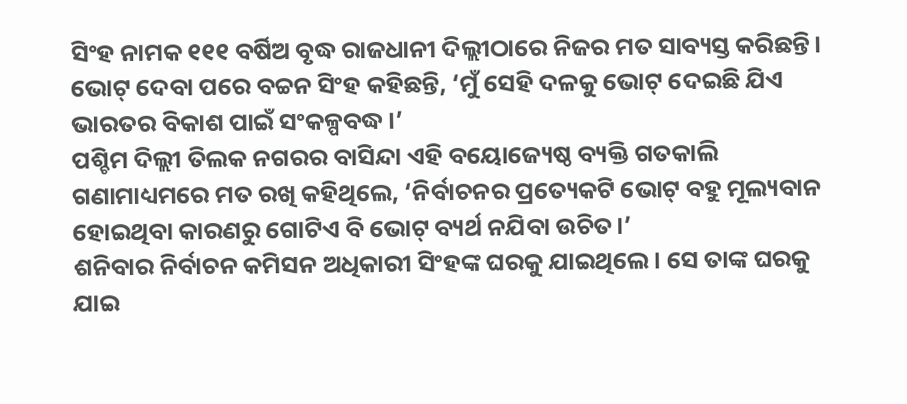ସିଂହ ନାମକ ୧୧୧ ବର୍ଷିଅ ବୃଦ୍ଧ ରାଜଧାନୀ ଦିଲ୍ଲୀଠାରେ ନିଜର ମତ ସାବ୍ୟସ୍ତ କରିଛନ୍ତି। ଭୋଟ୍ ଦେବା ପରେ ବଚ୍ଚନ ସିଂହ କହିଛନ୍ତି, ‘ମୁଁ ସେହି ଦଳକୁ ଭୋଟ୍ ଦେଇଛି ଯିଏ ଭାରତର ବିକାଶ ପାଇଁ ସଂକଳ୍ପବଦ୍ଧ।’
ପଶ୍ଚିମ ଦିଲ୍ଲୀ ତିଲକ ନଗରର ବାସିନ୍ଦା ଏହି ବୟୋଜ୍ୟେଷ୍ଠ ବ୍ୟକ୍ତି ଗତକାଲି ଗଣାମାଧ୍ୟମରେ ମତ ରଖି କହିଥିଲେ, ‘ନିର୍ବାଚନର ପ୍ରତ୍ୟେକଟି ଭୋଟ୍ ବହୁ ମୂଲ୍ୟବାନ ହୋଇଥିବା କାରଣରୁ ଗୋଟିଏ ବି ଭୋଟ୍ ବ୍ୟର୍ଥ ନଯିବା ଉଚିତ।’
ଶନିବାର ନିର୍ବାଚନ କମିସନ ଅଧିକାରୀ ସିଂହଙ୍କ ଘରକୁ ଯାଇଥିଲେ। ସେ ତାଙ୍କ ଘରକୁ ଯାଇ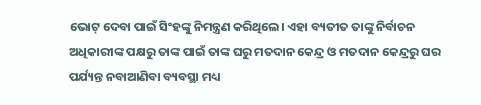ଭୋଟ୍ ଦେବା ପାଇଁ ସିଂହଙ୍କୁ ନିମନ୍ତ୍ରଣ କରିଥିଲେ। ଏହା ବ୍ୟତୀତ ତାଙ୍କୁ ନିର୍ବାଚନ ଅଧିକାରୀଙ୍କ ପକ୍ଷରୁ ତାଙ୍କ ପାଇଁ ତାଙ୍କ ଘରୁ ମତଦାନ କେନ୍ଦ୍ର ଓ ମତଦାନ କେନ୍ଦ୍ରରୁ ଘର ପର୍ଯ୍ୟନ୍ତ ନବାଆଣିବା ବ୍ୟବସ୍ଥା ମଧ୍ୟ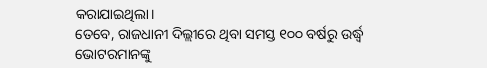କରାଯାଇଥିଲା।
ତେବେ, ରାଜଧାନୀ ଦିଲ୍ଲୀରେ ଥିବା ସମସ୍ତ ୧୦୦ ବର୍ଷରୁ ଉର୍ଦ୍ଧ୍ୱ ଭୋଟରମାନଙ୍କୁ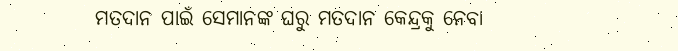ମତଦାନ ପାଇଁ ସେମାନଙ୍କ ଘରୁ ମତଦାନ କେନ୍ଦ୍ରକୁ ନେବା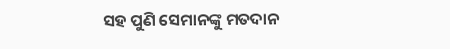ସହ ପୁଣି ସେମାନଙ୍କୁ ମତଦାନ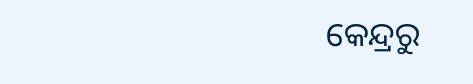କେନ୍ଦ୍ରରୁ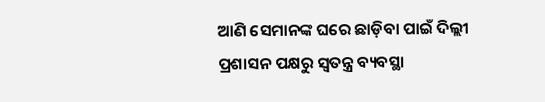ଆଣି ସେମାନଙ୍କ ଘରେ ଛାଡ଼ିବା ପାଇଁ ଦିଲ୍ଲୀ ପ୍ରଶାସନ ପକ୍ଷରୁ ସ୍ୱତନ୍ତ୍ର ବ୍ୟବସ୍ଥା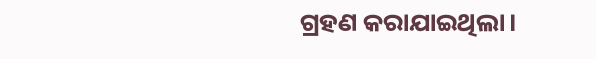ଗ୍ରହଣ କରାଯାଇଥିଲା।